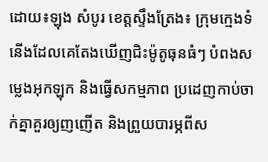ដោយ៖ឡុង សំបូរ ខេត្តស្ទឹងត្រែង៖ ក្រុមក្មេងទំនើងដែលគេតែងឃើញជិះម៉ូតូធុនធំៗ បំពងសម្លេងអុកឡុក និងធ្វើសកម្មភាព ប្រដេញកាប់ចាក់គ្នាគួរឲ្យញញើត និងព្រួយបារម្ភពីស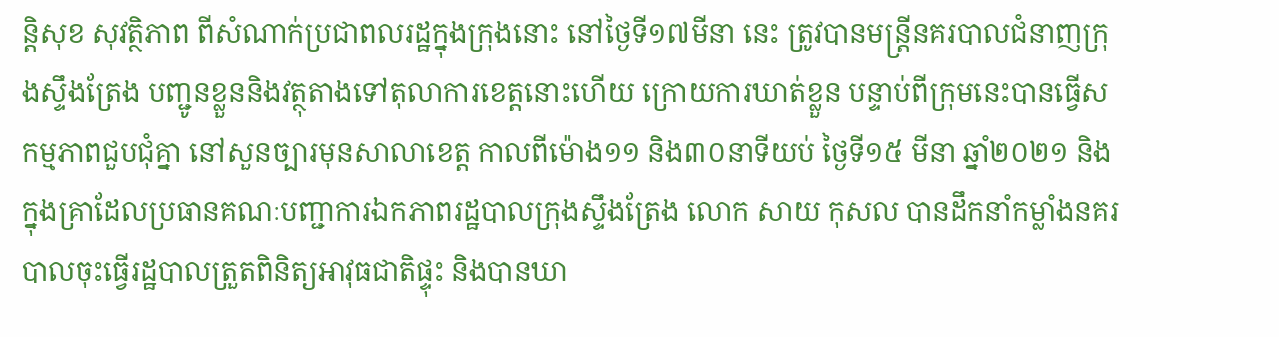ន្តិសុខ សុវត្ថិភាព ពីសំណាក់ប្រជាពលរដ្ឋក្នុងក្រុងនោះ នៅថ្ងៃទី១៧មីនា នេះ ត្រូវបានមន្ត្រីនគរបាលជំនាញក្រុងស្ទឹងត្រែង បញ្ជូនខ្លួននិងវត្ថុតាងទៅតុលាការខេត្តនោះហើយ ក្រោយការឃាត់ខ្លួន បន្ទាប់ពីក្រុមនេះបានធ្វើសកម្មភាពជួបជុំគ្នា នៅសួនច្បារមុនសាលាខេត្ត កាលពីម៉ោង១១ និង៣០នាទីយប់ ថ្ងៃទី១៥ មីនា ឆ្នាំ២០២១ និងក្នុងគ្រាដែលប្រធានគណៈបញ្ជាការឯកភាពរដ្ឋបាលក្រុងស្ទឹងត្រែង លោក សាយ កុសល បានដឹកនាំកម្លាំងនគរបាលចុះធ្វើរដ្ឋបាលត្រួតពិនិត្យអាវុធជាតិផ្ទុះ និងបានឃា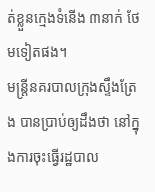ត់ខ្លួនក្មេងទំនើង ៣នាក់ ថែមទៀតផង។
មន្ត្រីនគរបាលក្រុងស្ទឹងត្រែង បានប្រាប់ឲ្យដឹងថា នៅក្នុងការចុះធ្វើរដ្ឋបាល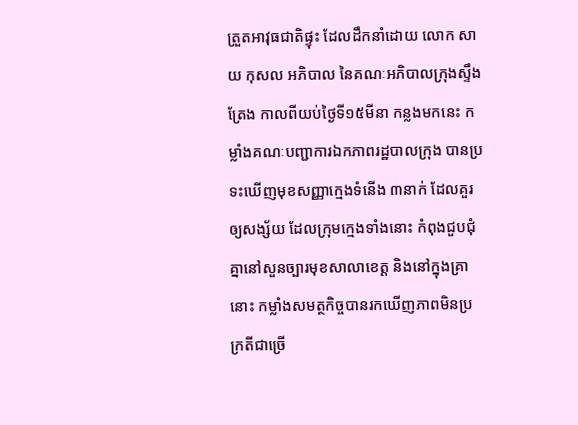ត្រួតអាវុធជាតិផ្ទុះ ដែលដឹកនាំដោយ លោក សាយ កុសល អភិបាល នៃគណៈអភិបាលក្រុងស្ទឹងត្រែង កាលពីយប់ថ្ងៃទី១៥មីនា កន្លងមកនេះ កម្លាំងគណៈបញ្ជាការឯកភាពរដ្ឋបាលក្រុង បានប្រទះឃើញមុខសញ្ញាក្មេងទំនើង ៣នាក់ ដែលគួរឲ្យសង្ស័យ ដែលក្រុមក្មេងទាំងនោះ កំពុងជួបជុំគ្នានៅសួនច្បារមុខសាលាខេត្ត និងនៅក្នុងគ្រានោះ កម្លាំងសមត្ថកិច្ចបានរកឃើញភាពមិនប្រក្រតីជាច្រើ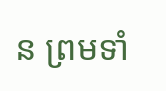ន ព្រមទាំ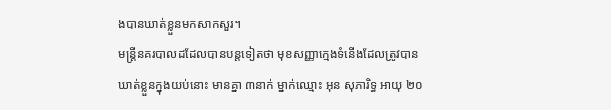ងបានឃាត់ខ្លួនមកសាកសួរ។
មន្ត្រីនគរបាលដដែលបានបន្តទៀតថា មុខសញ្ញាក្មេងទំនើងដែលត្រូវបានឃាត់ខ្លួនក្នុងយប់នោះ មានគ្នា ៣នាក់ ម្នាក់ឈ្មោះ អុន សុភារិទ្ធ អាយុ ២០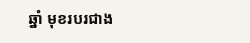ឆ្នាំ មុខរបរជាង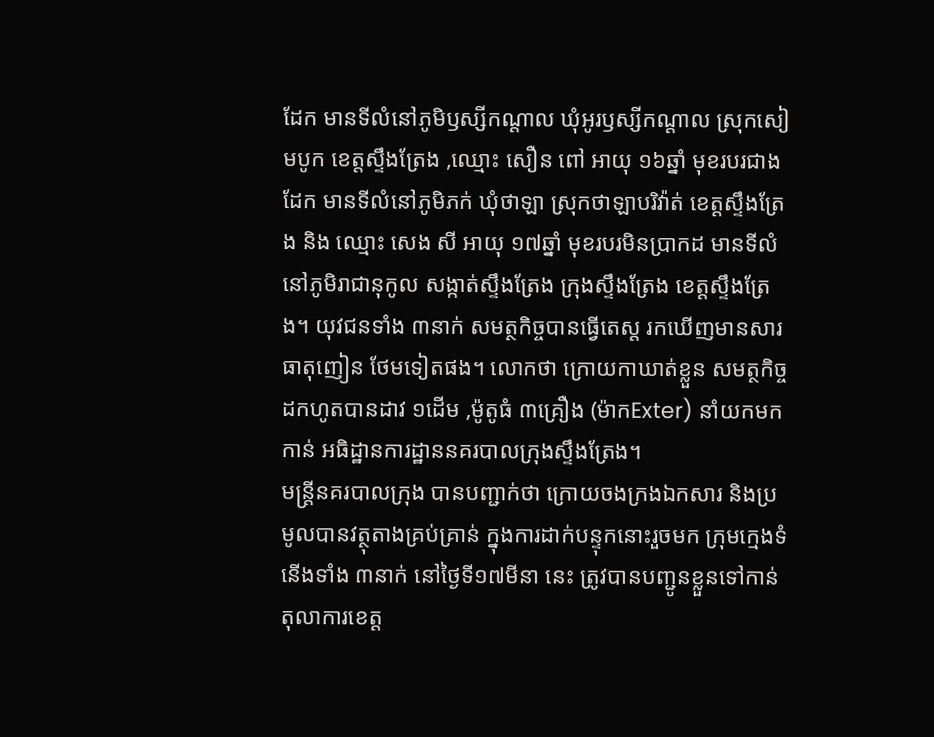ដែក មានទីលំនៅភូមិឫស្សីកណ្ដាល ឃុំអូរឫស្សីកណ្ដាល ស្រុកសៀមបូក ខេត្តស្ទឹងត្រែង ,ឈ្មោះ សឿន ពៅ អាយុ ១៦ឆ្នាំ មុខរបរជាងដែក មានទីលំនៅភូមិភក់ ឃុំថាឡា ស្រុកថាឡាបរិវ៉ាត់ ខេត្តស្ទឹងត្រែង និង ឈ្មោះ សេង សី អាយុ ១៧ឆ្នាំ មុខរបរមិនប្រាកដ មានទីលំនៅភូមិរាជានុកូល សង្កាត់ស្ទឹងត្រែង ក្រុងស្ទឹងត្រែង ខេត្តស្ទឹងត្រែង។ យុវជនទាំង ៣នាក់ សមត្ថកិច្ចបានធ្វើតេស្ត រកឃើញមានសារធាតុញៀន ថែមទៀតផង។ លោកថា ក្រោយកាឃាត់ខ្លួន សមត្ថកិច្ចដកហូតបានដាវ ១ដើម ,ម៉ូតូធំ ៣គ្រឿង (ម៉ាកExter) នាំយកមកកាន់ អធិដ្ឋានការដ្ឋាននគរបាលក្រុងស្ទឹងត្រែង។
មន្ត្រីនគរបាលក្រុង បានបញ្ជាក់ថា ក្រោយចងក្រងឯកសារ និងប្រមូលបានវត្ថុតាងគ្រប់គ្រាន់ ក្នុងការដាក់បន្ទុកនោះរួចមក ក្រុមក្មេងទំនើងទាំង ៣នាក់ នៅថ្ងៃទី១៧មីនា នេះ ត្រូវបានបញ្ជូនខ្លួនទៅកាន់តុលាការខេត្ត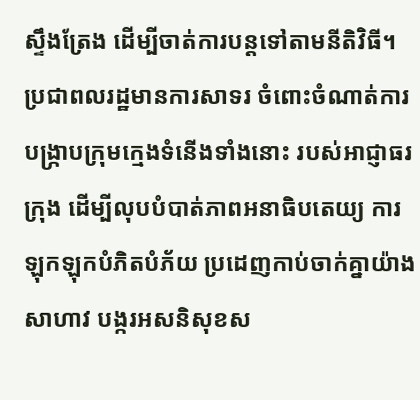ស្ទឹងត្រែង ដើម្បីចាត់ការបន្តទៅតាមនីតិវិធី។
ប្រជាពលរដ្ឋមានការសាទរ ចំពោះចំណាត់ការបង្ក្រាបក្រុមក្មេងទំនើងទាំងនោះ របស់អាជ្ញាធរក្រុង ដើម្បីលុបបំបាត់ភាពអនាធិបតេយ្យ ការឡុកឡុកបំភិតបំភ័យ ប្រដេញកាប់ចាក់គ្នាយ៉ាងសាហាវ បង្ករអសនិសុខស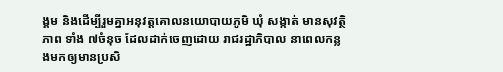ង្គម និងដើម្បីរួមគ្នាអនុវត្តគោលនយោបាយភូមិ ឃុំ សង្កាត់ មានសុវត្ថិភាព ទាំង ៧ចំនុច ដែលដាក់ចេញដោយ រាជរដ្ឋាភិបាល នាពេលកន្លងមកឲ្យមានប្រសិ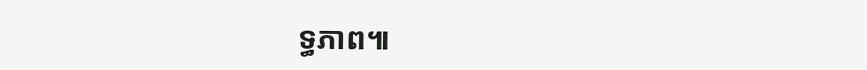ទ្ធភាព៕